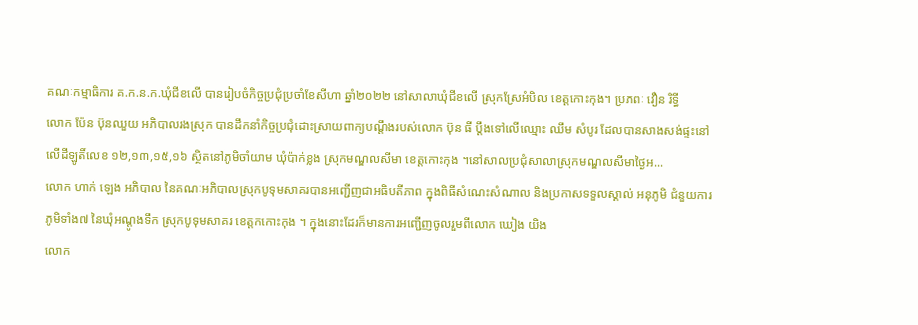គណៈកម្មាធិការ គ.ក.ន.ក.ឃុំជីខលើ បានរៀបចំកិច្ចប្រជុំប្រចាំខែសីហា ឆ្នាំ២០២២ នៅសាលាឃុំជីខលើ ស្រុកស្រែអំបិល ខេត្តកោះកុង។ ប្រភពៈ វឿន រិទ្ធី
លោក ប៉ែន ប៊ុនឈួយ អភិបាលរងស្រុក បានដឹកនាំកិច្ចប្រជុំដោះស្រាយពាក្យបណ្ដឹងរបស់លោក ប៊ុន ធី ប្ដឹងទៅលើឈ្មោះ ឈឹម សំបូរ ដែលបានសាងសង់ផ្ទះនៅលើដីឡូតិ៍លេខ ១២,១៣,១៥,១៦ ស្ថិតនៅភូមិចាំយាម ឃុំប៉ាក់ខ្លង ស្រុកមណ្ឌលសីមា ខេត្តកោះកុង ។នៅសាលប្រជុំសាលាស្រុកមណ្ឌលសីមាថ្ងៃអ...
លោក ហាក់ ឡេង អភិបាល នៃគណៈអភិបាលស្រុកបូទុមសាគរបានអញ្ជើញជាអធិបតីភាព ក្នុងពិធីសំណេះសំណាល និងប្រកាសទទួលស្គាល់ អនុភូមិ ជំនួយការភូមិទាំង៧ នៃឃុំអណ្តូងទឹក ស្រុកបូទុមសាគរ ខេត្តកកោះកុង ។ ក្នុងនោះដែរក៏មានការអញ្ជើញចូលរួមពីលោក ឃៀង យិង
លោក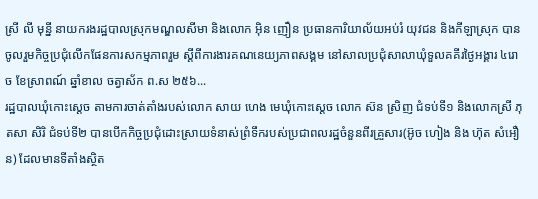ស្រី លី មុន្នី នាយករងរដ្ឋបាលស្រុកមណ្ឌលសីមា និងលោក អ៊ិន ញឿន ប្រធានការិយាល័យអប់រំ យុវជន និងកីឡាស្រុក បានចូលរួមកិច្ចប្រជុំលើកផែនការសកម្មភាពរួម ស្តីពីការងារគណនេយ្យភាពសង្គម នៅសាលប្រជុំសាលាឃុំទួលគគីរថ្ងៃអង្គារ ៤រោច ខែស្រាពណ៍ ឆ្នាំខាល ចត្វាស័ក ព.ស ២៥៦...
រដ្ឋបាលឃុំកោះស្ដេច តាមការចាត់តាំងរបស់លោក សាយ ហេង មេឃុំកោះស្ដេច លោក ស៊ន ស្រិញ ជំទប់ទី១ និងលោកស្រី ភុតសា សិរិ ជំទប់ទី២ បានបើកកិច្ចប្រជុំដោះស្រាយទំនាស់ព្រំទឹករបស់ប្រជាពលរដ្ឋចំនួនពីរគ្រួសារ(អ៊ូច ហៀង និង ហ៊ុត សំអឿន) ដែលមានទីតាំងស្ថិត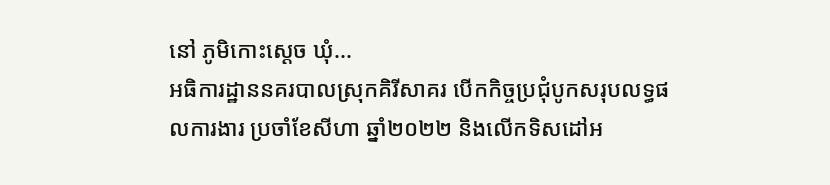នៅ ភូមិកោះស្ដេច ឃុំ...
អធិការដ្ឋាននគរបាលស្រុកគិរីសាគរ បើកកិច្ចប្រជុំបូកសរុបលទ្ធផលការងារ ប្រចាំខែសីហា ឆ្នាំ២០២២ និងលើកទិសដៅអ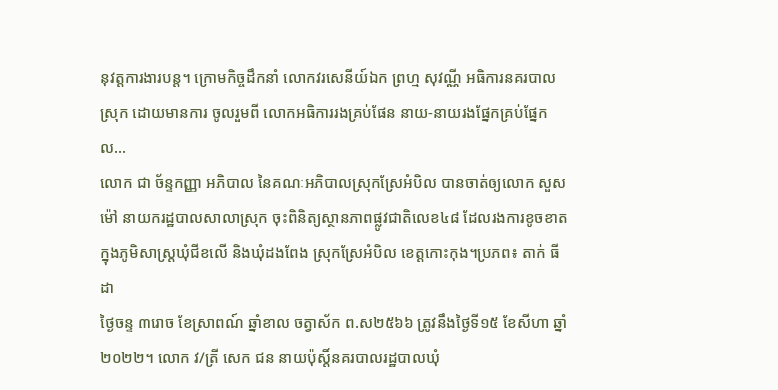នុវត្តការងារបន្ត។ ក្រោមកិច្ចដឹកនាំ លោកវរសេនីយ៍ឯក ព្រហ្ម សុវណ្ណី អធិការនគរបាលស្រុក ដោយមានការ ចូលរួមពី លោកអធិការរងគ្រប់ផែន នាយ-នាយរងផ្នែកគ្រប់ផ្នែក ល...
លោក ជា ច័ន្ទកញ្ញា អភិបាល នៃគណៈអភិបាលស្រុកស្រែអំបិល បានចាត់ឲ្យលោក សួស ម៉ៅ នាយករដ្ឋបាលសាលាស្រុក ចុះពិនិត្យស្ថានភាពផ្លូវជាតិលេខ៤៨ ដែលរងការខូចខាត ក្នុងភូមិសាស្ត្រឃុំជីខលើ និងឃុំដងពែង ស្រុកស្រែអំបិល ខេត្តកោះកុង។ប្រភព៖ តាក់ ធីដា
ថ្ងៃចន្ទ ៣រោច ខែស្រាពណ៍ ឆ្នាំខាល ចត្វាស័ក ព.ស២៥៦៦ ត្រូវនឹងថ្ងៃទី១៥ ខែសីហា ឆ្នាំ២០២២។ លោក វ/ត្រី សេក ជន នាយប៉ុស្តិ៍នគរបាលរដ្ឋបាលឃុំ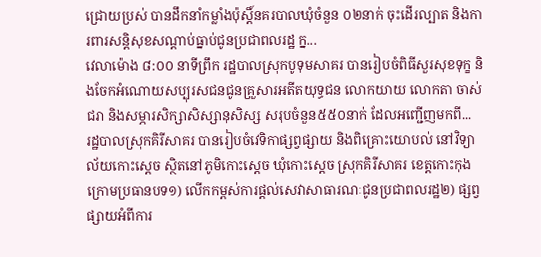ជ្រោយប្រស់ បានដឹកនាំកម្លាំងប៉ុស្តិ៍នគរបាលឃុំចំនួន ០២នាក់ ចុះដើរល្បាត និងការពារសន្តិសុខសណ្តាប់ធ្នាប់ជូនប្រជាពលរដ្ឋ ក្ន...
វេលាម៉ោង ៨:០០ នាទីព្រឹក រដ្ឋបាលស្រុកបូទុមសាគរ បានរៀបចំពិធីសួរសុខទុក្ខ និងចែកអំណោយសប្បុរសជនជូនគ្រួសារអតីតយុទ្ធជន លោកយាយ លោកតា ចាស់ជរា និងសម្ភារសិក្សាសិស្សានុសិស្ស សរុបចំនួន៥៥០នាក់ ដែលអញ្ជើញមកពី...
រដ្ឋបាលស្រុកគិរីសាគរ បានរៀបចំវេទិកាផ្សព្វផ្សាយ និងពិគ្រោះយោបល់ នៅវិទ្យាល័យកោះស្តេច ស្ថិតនៅភូមិកោះស្តេច ឃុំកោះស្តេច ស្រុកគិរីសាគរ ខេត្តកោះកុង ក្រោមប្រធានបទ១) លេីកកម្ពស់ការផ្តល់សេវាសាធារណៈជូនប្រជាពលរដ្ឋ២) ផ្សព្វផ្សាយអំពីការ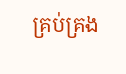គ្រប់គ្រង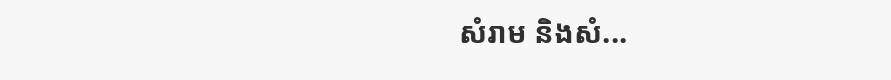សំរាម និងសំ...